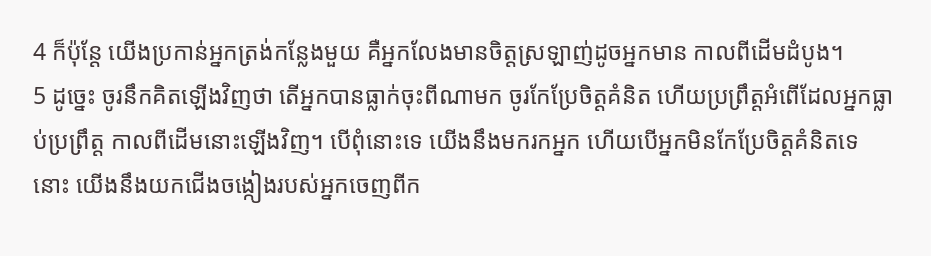4 ក៏ប៉ុន្តែ យើងប្រកាន់អ្នកត្រង់កន្លែងមួយ គឺអ្នកលែងមានចិត្តស្រឡាញ់ដូចអ្នកមាន កាលពីដើមដំបូង។
5 ដូច្នេះ ចូរនឹកគិតឡើងវិញថា តើអ្នកបានធ្លាក់ចុះពីណាមក ចូរកែប្រែចិត្តគំនិត ហើយប្រព្រឹត្តអំពើដែលអ្នកធ្លាប់ប្រព្រឹត្ត កាលពីដើមនោះឡើងវិញ។ បើពុំនោះទេ យើងនឹងមករកអ្នក ហើយបើអ្នកមិនកែប្រែចិត្តគំនិតទេនោះ យើងនឹងយកជើងចង្កៀងរបស់អ្នកចេញពីក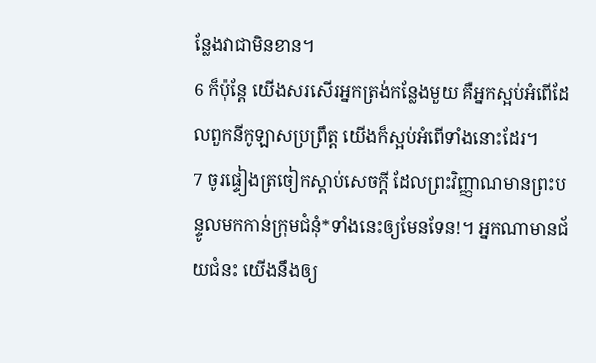ន្លែងវាជាមិនខាន។
6 ក៏ប៉ុន្តែ យើងសរសើរអ្នកត្រង់កន្លែងមួយ គឺអ្នកស្អប់អំពើដែលពួកនីកូឡាសប្រព្រឹត្ដ យើងក៏ស្អប់អំពើទាំងនោះដែរ។
7 ចូរផ្ទៀងត្រចៀកស្ដាប់សេចក្ដី ដែលព្រះវិញ្ញាណមានព្រះបន្ទូលមកកាន់ក្រុមជំនុំ*ទាំងនេះឲ្យមែនទែន!។ អ្នកណាមានជ័យជំនះ យើងនឹងឲ្យ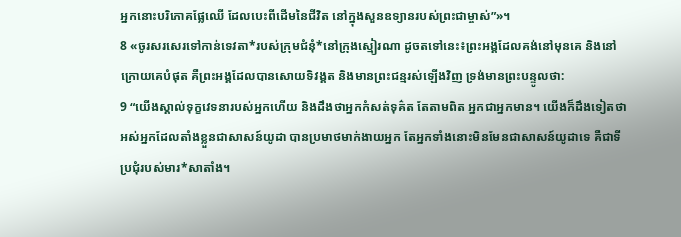អ្នកនោះបរិភោគផ្លែឈើ ដែលបេះពីដើមនៃជីវិត នៅក្នុងសួនឧទ្យានរបស់ព្រះជាម្ចាស់”»។
8 «ចូរសរសេរទៅកាន់ទេវតា*របស់ក្រុមជំនុំ*នៅក្រុងស្មៀរណា ដូចតទៅនេះ៖ព្រះអង្គដែលគង់នៅមុនគេ និងនៅក្រោយគេបំផុត គឺព្រះអង្គដែលបានសោយទិវង្គត និងមានព្រះជន្មរស់ឡើងវិញ ទ្រង់មានព្រះបន្ទូលថា:
9 “យើងស្គាល់ទុក្ខវេទនារបស់អ្នកហើយ និងដឹងថាអ្នកកំសត់ទុគ៌ត តែតាមពិត អ្នកជាអ្នកមាន។ យើងក៏ដឹងទៀតថា អស់អ្នកដែលតាំងខ្លួនជាសាសន៍យូដា បានប្រមាថមាក់ងាយអ្នក តែអ្នកទាំងនោះមិនមែនជាសាសន៍យូដាទេ គឺជាទីប្រជុំរបស់មារ*សាតាំង។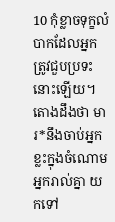10 កុំខ្លាចទុក្ខលំបាកដែលអ្នកត្រូវជួបប្រទះនោះឡើយ។ តោងដឹងថា មារ*នឹងចាប់អ្នកខ្លះក្នុងចំណោមអ្នករាល់គ្នា យកទៅ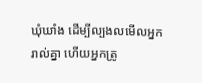ឃុំឃាំង ដើម្បីល្បងលមើលអ្នករាល់គ្នា ហើយអ្នកត្រូ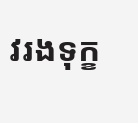វរងទុក្ខ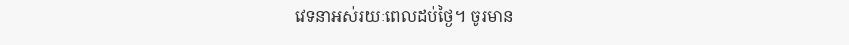វេទនាអស់រយៈពេលដប់ថ្ងៃ។ ចូរមាន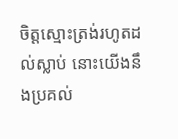ចិត្តស្មោះត្រង់រហូតដល់ស្លាប់ នោះយើងនឹងប្រគល់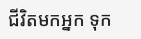ជីវិតមកអ្នក ទុក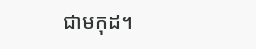ជាមកុដ។